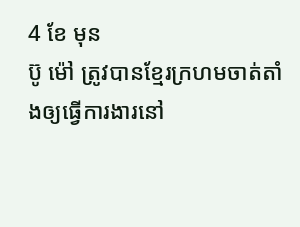4 ខែ មុន
ប៊ូ ម៉ៅ ត្រូវបានខ្មែរក្រហមចាត់តាំងឲ្យធ្វើការងារនៅ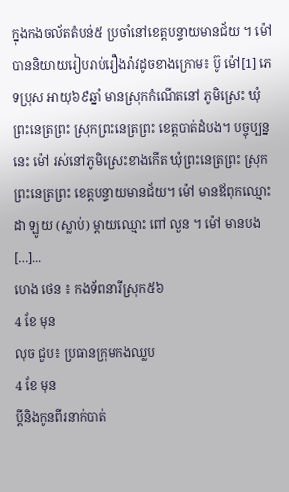ក្នុងកងចល័តតំបន់៥ ប្រចាំនៅខេត្តបន្ទាយមានជ័យ ។ ម៉ៅ បាននិយាយរៀបរាប់រឿងរ៉ាវដូចខាងក្រោម៖ ប៊ូ ម៉ៅ[1] ភេទប្រុស អាយុ៦៩ឆ្នាំ មានស្រុកកំណើតនៅ ភូមិស្រេះ ឃុំព្រះនេត្រព្រះ ស្រុកព្រះនេត្រព្រះ ខេត្តបាត់ដំបង។ បច្ចុប្បន្ននេះ ម៉ៅ រស់នៅភូមិស្រេះខាងកើត ឃុំព្រះនេត្រព្រះ ស្រុកព្រះនេត្រព្រះ ខេត្តបន្ទាយមានជ័យ។ ម៉ៅ មានឪពុកឈ្មោះ ដា ឡូយ (ស្លាប់) ម្ដាយឈ្មោះ ពៅ លួន ។ ម៉ៅ មានបង […]...
ហេង ថេន ៖ កងទ័ពនារីស្រុក៥៦
4 ខែ មុន
លុច ជួប៖ ប្រធានក្រុមកងឈ្លប
4 ខែ មុន
ប្តីនិងកូនពីរនាក់បាត់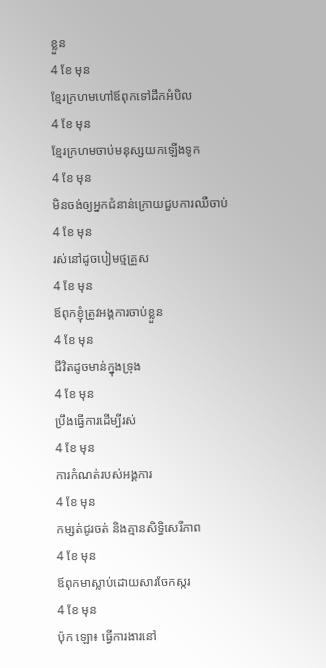ខ្លួន
4 ខែ មុន
ខ្មែរក្រហមហៅឪពុកទៅដឹកអំបិល
4 ខែ មុន
ខ្មែរក្រហមចាប់មនុស្សយកឡើងទូក
4 ខែ មុន
មិនចង់ឲ្យអ្នកជំនាន់ក្រោយជួបការឈឺចាប់
4 ខែ មុន
រស់នៅដូចបៀមថ្មគ្រួស
4 ខែ មុន
ឪពុកខ្ញុំត្រូវអង្គការចាប់ខ្លួន
4 ខែ មុន
ជីវិតដូចមាន់ក្នុងទ្រុង
4 ខែ មុន
ប្រឹងធ្វើការដើម្បីរស់
4 ខែ មុន
ការកំណត់របស់អង្គការ
4 ខែ មុន
កម្សត់ជូរចត់ និងគ្មានសិទ្ធិសេរីភាព
4 ខែ មុន
ឪពុកមាស្លាប់ដោយសារចែកស្ករ
4 ខែ មុន
ប៉ុក ឡោ៖ ធ្វើការងារនៅ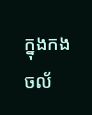ក្នុងកងចល័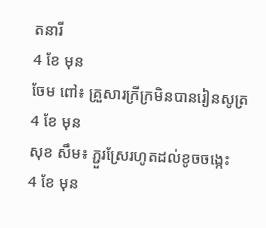តនារី
4 ខែ មុន
ចែម ពៅ៖ គ្រួសារក្រីក្រមិនបានរៀនសូត្រ
4 ខែ មុន
សុខ សឹម៖ ភ្ជួរស្រែរហូតដល់ខូចចង្កេះ
4 ខែ មុន